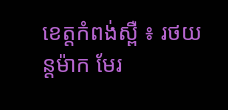ខេត្តកំពង់ស្ពឺ ៖ រថយន្តម៉ាក មែរ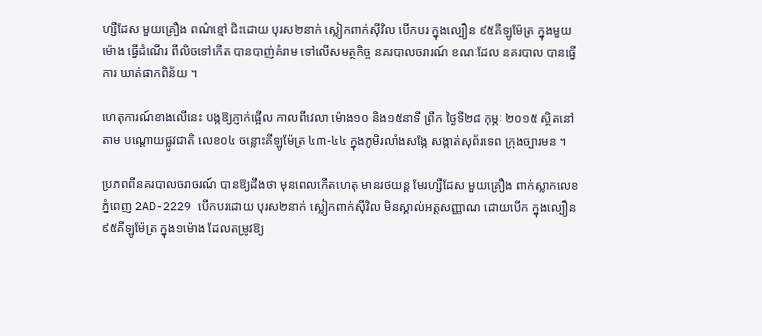ហ្សឺដែស មួយគ្រឿង ពណ៌ខ្មៅ ជិះដោយ បុរស២នាក់ ស្លៀកពាក់ស៊ីវិល បើកបរ ក្នុងល្បឿន ៩៥គីឡូម៉ែត្រ ក្នុងមួយម៉ោង ធ្វើដំណើរ ពីលិចទៅកើត បានបាញ់គំរាម ទៅលើសមត្ថកិច្ច នគរបាលចរារណ៍ ខណៈដែល នគរបាល បានធ្វើការ ឃាត់ផាកពិន័យ ។

ហេតុការណ៍ខាងលើនេះ បង្កឱ្យភ្ញាក់ផ្អើល កាលពីវេលា ម៉ោង១០ និង១៥នាទី ព្រឹក ថ្ងៃទី២៨ កុម្ភៈ ២០១៥ ស្ថិតនៅតាម បណ្តោយផ្លូវជាតិ លេខ០៤ ចន្លោះគីឡូម៉ែត្រ ៤៣-៤៤ ក្នុងភូមិរលាំងសង្កែ សង្កាត់សុព័រទេព ក្រុងច្បារមន ។

ប្រភពពីនគរបាលចរាចរណ៍ បានឱ្យដឹងថា មុនពេលកើតហេតុ មានរថយន្ត មែរហ្សឺដែស មួយគ្រឿង ពាក់ស្លាកលេខ ភ្នំពេញ 2AD-2229 បើកបរដោយ បុរស២នាក់ ស្លៀកពាក់ស៊ីវិល មិនស្គាល់អត្តសញ្ញាណ ដោយបើក ក្នុងល្បឿន ៩៥គីឡូម៉ែត្រ ក្នុង១ម៉ោង ដែលតម្រូវឱ្យ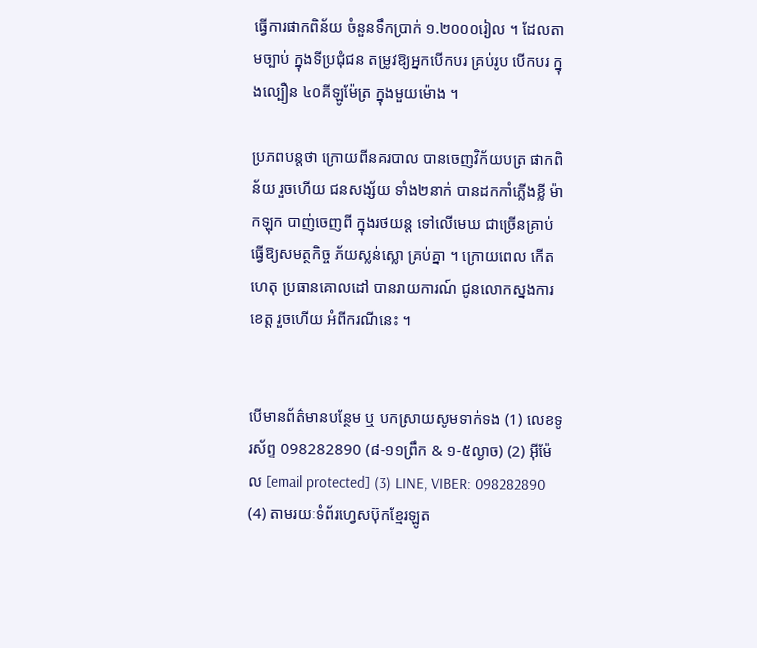ធ្វើការផាកពិន័យ ចំនួនទឹកប្រាក់ ១.២០០០រៀល ។ ដែលតាមច្បាប់ ក្នុងទីប្រជុំជន តម្រូវឱ្យអ្នកបើកបរ គ្រប់រូប បើកបរ ក្នុងល្បឿន ៤០គីឡូម៉ែត្រ ក្នុងមួយម៉ោង ។

ប្រភពបន្តថា ក្រោយពីនគរបាល បានចេញវិក័យបត្រ ផាកពិន័យ រួចហើយ ជនសង្ស័យ ទាំង២នាក់ បានដកកាំភ្លើងខ្លី ម៉ាកឡុក បាញ់ចេញពី ក្នុងរថយន្ត ទៅលើមេឃ ជាច្រើនគ្រាប់ ធ្វើឱ្យសមត្ថកិច្ច ភ័យស្លន់ស្លោ គ្រប់គ្នា ។ ក្រោយពេល កើតហេតុ ប្រធានគោលដៅ បានរាយការណ៍ ជូនលោកស្នងការ ខេត្ត រួចហើយ អំពីករណីនេះ ។


បើមានព័ត៌មានបន្ថែម ឬ បកស្រាយសូមទាក់ទង (1) លេខទូរស័ព្ទ 098282890 (៨-១១ព្រឹក & ១-៥ល្ងាច) (2) អ៊ីម៉ែល [email protected] (3) LINE, VIBER: 098282890 (4) តាមរយៈទំព័រហ្វេសប៊ុកខ្មែរឡូត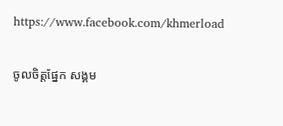https://www.facebook.com/khmerload

ចូលចិត្តផ្នែក សង្គម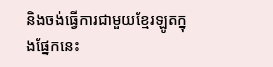និងចង់ធ្វើការជាមួយខ្មែរឡូតក្នុងផ្នែកនេះ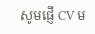សូមផ្ញើ CV ម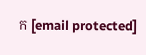ក [email protected]